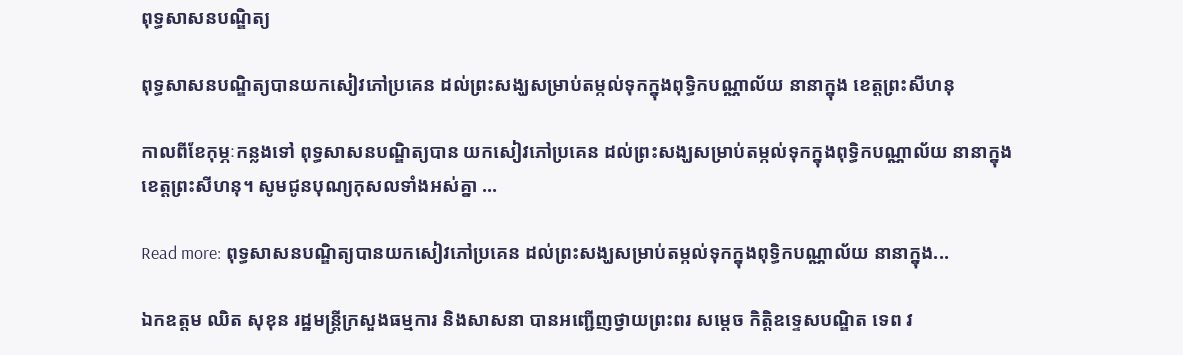ពុទ្ធសាសនបណ្ឌិត្យ

ពុទ្ធសាសនបណ្ឌិត្យបានយកសៀវភៅប្រគេន ដល់ព្រះសង្ឃសម្រាប់តម្កល់ទុកក្នុងពុទ្ធិកបណ្ណាល័យ នានាក្នុង ខេត្តព្រះសីហនុ

កាលពីខែកុម្ភៈកន្លងទៅ ពុទ្ធសាសនបណ្ឌិត្យបាន យកសៀវភៅប្រគេន ដល់ព្រះសង្ឃសម្រាប់តម្កល់ទុកក្នុងពុទ្ធិកបណ្ណាល័យ នានាក្នុង ខេត្តព្រះសីហនុ។ សូមជូនបុណ្យកុសលទាំងអស់គ្នា ...

Read more: ពុទ្ធសាសនបណ្ឌិត្យបានយកសៀវភៅប្រគេន ដល់ព្រះសង្ឃសម្រាប់តម្កល់ទុកក្នុងពុទ្ធិកបណ្ណាល័យ នានាក្នុង...

ឯកឧត្តម ឈិត សុខុន រដ្ឋមន្ដ្រីក្រសួងធម្មការ និងសាសនា បានអញ្ជើញថ្វាយព្រះពរ សម្ដេច កិត្តិឧទ្ទេសបណ្ឌិត ទេព វ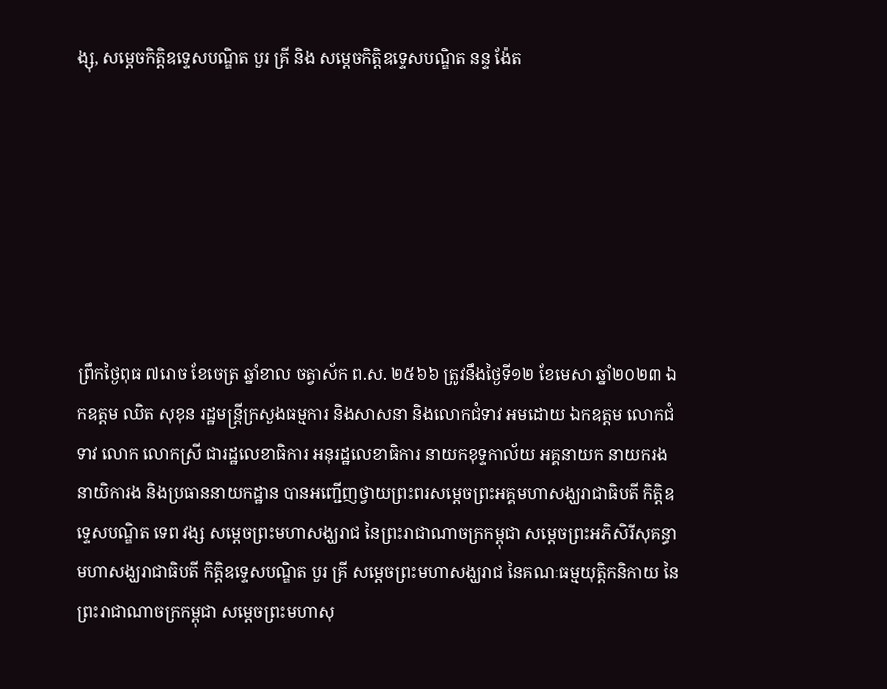ង្សុ, សម្តេចកិត្តិឧទ្ទេសបណ្ឌិត បួរ គ្រី និង សម្តេចកិត្តិឧទ្ទេសបណ្ឌិត នន្ទ ង៉ែត







ព្រឹកថ្ងៃពុធ ៧រោច ខែចេត្រ ឆ្នាំខាល ចត្វាស័ក ព.ស. ២៥៦៦ ត្រូវនឹងថ្ងៃទី១២ ខែមេសា ឆ្នាំ២០២៣ ឯកឧត្តម ឈិត សុខុន រដ្ឋមន្ដ្រីក្រសួងធម្មការ និងសាសនា និងលោកជំទាវ អមដោយ ឯកឧត្តម លោកជំទាវ លោក លោកស្រី ជារដ្ឋលេខាធិការ អនុរដ្ឋលេខាធិការ នាយកខុទ្ទកាល័យ អគ្គនាយក នាយករង នាយិការង និងប្រធាននាយកដ្ឋាន បានអញ្ជើញថ្វាយព្រះពរសម្ដេចព្រះអគ្គមហាសង្ឃរាជាធិបតី កិត្តិឧទ្ទេសបណ្ឌិត ទេព វង្ស សម្ដេចព្រះមហាសង្ឃរាជ នៃព្រះរាជាណាចក្រកម្ពុជា សម្ដេចព្រះអភិសិរីសុគន្ធាមហាសង្ឃរាជាធិបតី កិត្តិឧទ្ទេសបណ្ឌិត បួរ គ្រី សម្ដេចព្រះមហាសង្ឃរាជ នៃគណៈធម្មយុត្តិកនិកាយ នៃព្រះរាជាណាចក្រកម្ពុជា សម្ដេចព្រះមហាសុ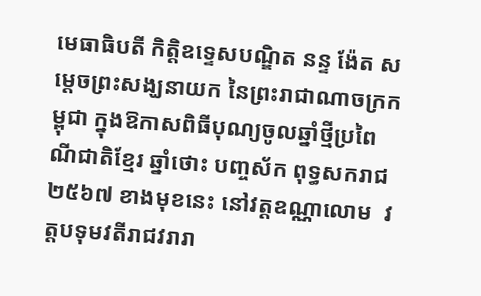មេធាធិបតី កិត្តិឧទ្ទេសបណ្ឌិត នន្ទ ង៉ែត សម្ដេចព្រះសង្ឃនាយក នៃព្រះរាជាណាចក្រកម្ពុជា ក្នុងឱកាសពិធីបុណ្យចូលឆ្នាំថ្មីប្រពៃណីជាតិខ្មែរ ឆ្នាំថោះ បញ្ចស័ក ពុទ្ធសករាជ ២៥៦៧ ខាងមុខនេះ នៅវត្តឧណ្ណាលោម  វត្តបទុមវតីរាជវរារា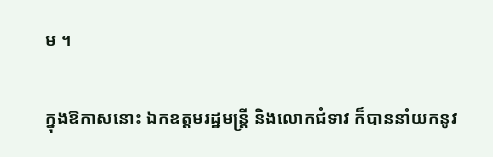ម ។

ក្នុងឱកាសនោះ ឯកឧត្តមរដ្ឋមន្ត្រី និងលោកជំទាវ ក៏បាននាំយកនូវ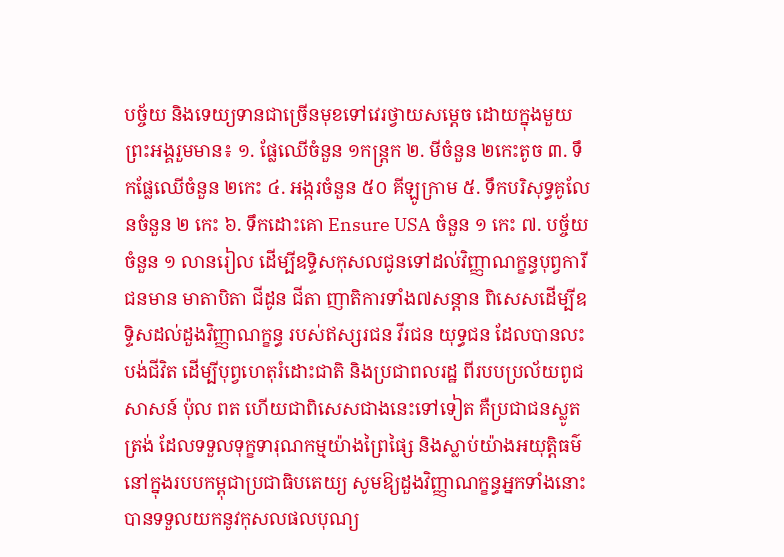បច្ច័យ និងទេយ្យទានជាច្រើនមុខទៅវេរថ្វាយសម្តេច ដោយក្នុងមួយព្រះអង្គរួមមាន៖ ១. ផ្លែឈើចំនួន ១កន្ត្រក ២. មីចំនួន ២កេះតូច ៣. ទឹកផ្លែឈើចំនួន ២កេះ ៤. អង្ករចំនួន ៥០ គីឡូក្រាម ៥. ទឹកបរិសុទ្ធគូលែនចំនួន ២ កេះ ៦. ទឹកដោះគោ Ensure USA ចំនួន ១ កេះ ៧. បច្ច័យចំនួន ១ លានរៀល ដើម្បីឧទ្ទិសកុសលជូនទៅដល់វិញ្ញាណក្ខន្ធបុព្វការីជនមាន មាតាបិតា ជីដូន ជីតា ញាតិការទាំង៧សន្តាន ពិសេសដើម្បីឧទ្ទិសដល់ដួងវិញ្ញាណក្ខន្ធ របស់ឥស្សរជន វីរជន យុទ្ធជន ដែលបានលះបង់ជីវិត ដើម្បីបុព្វហេតុរំដោះជាតិ និងប្រជាពលរដ្ឋ ពីរបបប្រល័យពូជសាសន៍ ប៉ុល ពត ហើយជាពិសេសជាងនេះទៅទៀត គឺប្រជាជនស្លូតត្រង់ ដែលទទួលទុក្ខទារុណកម្មយ៉ាងព្រៃផ្សៃ និងស្លាប់យ៉ាងអយុត្តិធម៌នៅក្នុងរបបកម្ពុជាប្រជាធិបតេយ្យ សូមឱ្យដួងវិញ្ញាណក្ខន្ធអ្នកទាំងនោះបានទទួលយកនូវកុសលផលបុណ្យ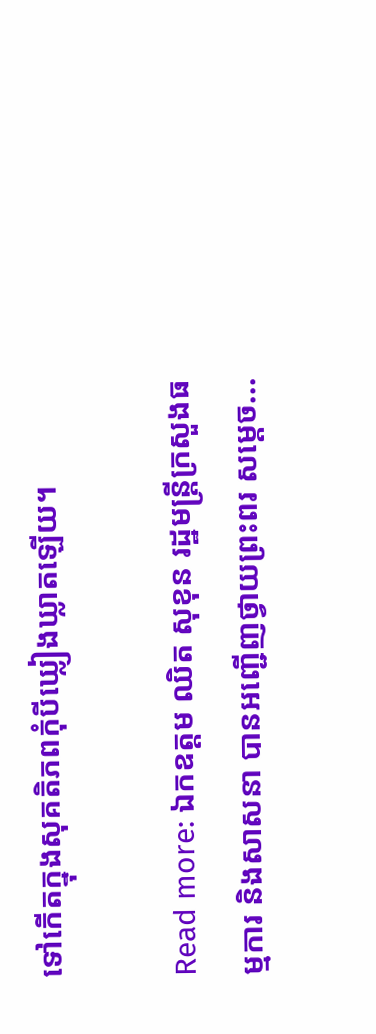ទៅកើតក្នុងសុគតិភពកុំបីឃ្លៀងឃ្លាតឡើយ។

Read more: ឯកឧត្តម ឈិត សុខុន រដ្ឋមន្ដ្រីក្រសួងធម្មការ និងសាសនា បានអញ្ជើញថ្វាយព្រះពរ សម្ដេច...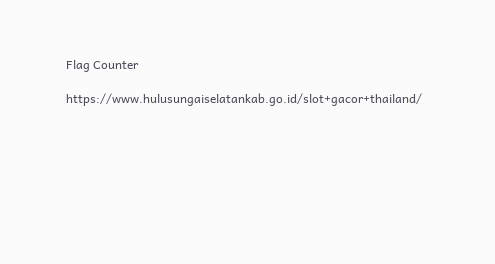Flag Counter

https://www.hulusungaiselatankab.go.id/slot+gacor+thailand/